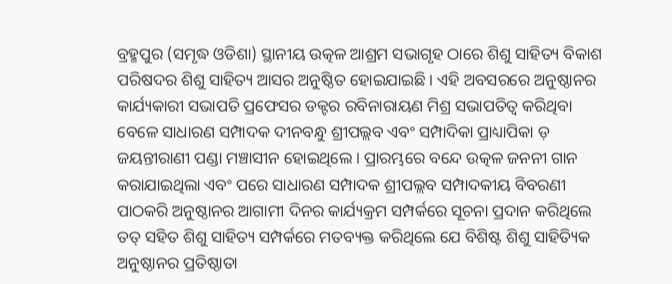ବ୍ରହ୍ମପୁର (ସମୃଦ୍ଧ ଓଡିଶା) ସ୍ଥାନୀୟ ଉତ୍କଳ ଆଶ୍ରମ ସଭାଗୃହ ଠାରେ ଶିଶୁ ସାହିତ୍ୟ ବିକାଶ ପରିଷଦର ଶିଶୁ ସାହିତ୍ୟ ଆସର ଅନୁଷ୍ଠିତ ହୋଇଯାଇଛି । ଏହି ଅବସରରେ ଅନୁଷ୍ଠାନର କାର୍ଯ୍ୟକାରୀ ସଭାପତି ପ୍ରଫେସର ଡକ୍ଟର ରବିନାରାୟଣ ମିଶ୍ର ସଭାପତିତ୍ବ କରିଥିବା ବେଳେ ସାଧାରଣ ସମ୍ପାଦକ ଦୀନବନ୍ଧୁ ଶ୍ରୀପଲ୍ଲବ ଏବଂ ସମ୍ପାଦିକା ପ୍ରାଧ୍ୟାପିକା ଡ଼ ଜୟନ୍ତୀରାଣୀ ପଣ୍ଡା ମଞ୍ଚାସୀନ ହୋଇଥିଲେ । ପ୍ରାରମ୍ଭରେ ବନ୍ଦେ ଉତ୍କଳ ଜନନୀ ଗାନ କରାଯାଇଥିଲା ଏବଂ ପରେ ସାଧାରଣ ସମ୍ପାଦକ ଶ୍ରୀପଲ୍ଲବ ସମ୍ପାଦକୀୟ ବିବରଣୀ ପାଠକରି ଅନୁଷ୍ଠାନର ଆଗାମୀ ଦିନର କାର୍ଯ୍ୟକ୍ରମ ସମ୍ପର୍କରେ ସୂଚନା ପ୍ରଦାନ କରିଥିଲେ ତତ୍ ସହିତ ଶିଶୁ ସାହିତ୍ୟ ସମ୍ପର୍କରେ ମତବ୍ୟକ୍ତ କରିଥିଲେ ଯେ ବିଶିଷ୍ଟ ଶିଶୁ ସାହିତ୍ୟିକ ଅନୁଷ୍ଠାନର ପ୍ରତିଷ୍ଠାତା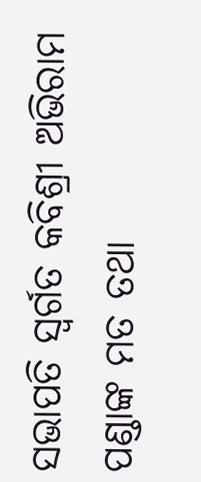ସଭାପତି ସ୍ୱର୍ଗତ କବିଶ୍ରୀ ଅଭିରାମ ପଣ୍ଡାଙ୍କ ମତ ତଥା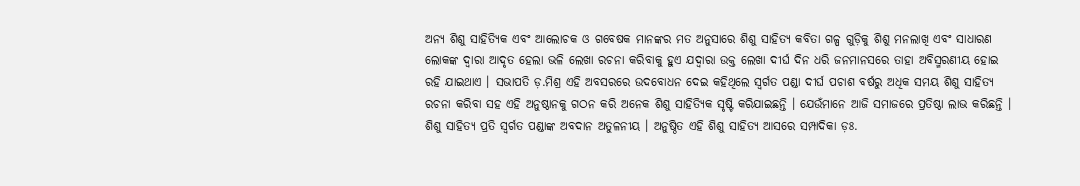ଅନ୍ୟ ଶିଶୁ ସାହିତ୍ୟିକ ଏବଂ ଆଲୋଚକ ଓ ଗବେଷକ ମାନଙ୍କର ମତ ଅନୁସାରେ ଶିଶୁ ସାହିତ୍ୟ କବିତା ଗଳ୍ପ ଗୁଡ଼ିକୁ ଶିଶୁ ମନଲାଖି ଏବଂ ସାଧାରଣ ଲୋକଙ୍କ ଦ୍ୱାରା ଆଦୃତ ହେଲା ଭଳି ଲେଖା ରଚନା କରିବାକୁ ହୁଏ ଯଦ୍ୱାରା ଉକ୍ତ ଲେଖା ଦୀର୍ଘ ଦିନ ଧରି ଜନମାନସରେ ତାହା ଅବିସ୍ମରଣୀୟ ହୋଇ ରହି ଯାଇଥାଏ । ସଭାପତି ଡ଼.ମିଶ୍ର ଏହି ଅବସରରେ ଉଦବୋଧନ ଦେଇ କହିଥିଲେ ସ୍ୱର୍ଗତ ପଣ୍ଡା ଦୀର୍ଘ ପଚାଶ ବର୍ଷରୁ ଅଧିକ ସମୟ ଶିଶୁ ସାହିତ୍ୟ ରଚନା କରିବା ସହ ଏହି ଅନୁଷ୍ଠାନକୁ ଗଠନ କରି ଅନେକ ଶିଶୁ ସାହିତ୍ୟିକ ସୃଷ୍ଟି କରିଯାଇଛନ୍ତି । ଯେଉଁମାନେ ଆଜି ସମାଜରେ ପ୍ରତିଷ୍ଠା ଲାଭ କରିଛନ୍ତି । ଶିଶୁ ସାହିତ୍ୟ ପ୍ରତି ସ୍ୱର୍ଗତ ପଣ୍ଡାଙ୍କ ଅବଦାନ ଅତୁଳନୀୟ । ଅନୁଷ୍ଠିତ ଏହି ଶିଶୁ ସାହିତ୍ୟ ଆସରେ ସମ୍ପାଦିକା ଡ଼ଃ.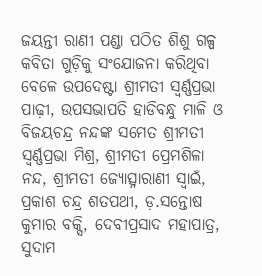ଜୟନ୍ତୀ ରାଣୀ ପଣ୍ଡା ପଠିତ ଶିଶୁ ଗଳ୍ପ କବିତା ଗୁଡ଼ିକୁ ସଂଯୋଜନା କରିଥିବା ବେଳେ ଉପଦେଷ୍ଟା ଶ୍ରୀମତୀ ସ୍ବର୍ଣ୍ଣପ୍ରଭା ପାଢ଼ୀ, ଉପସଭାପତି ହାଡିବନ୍ଧୁ ମାଳି ଓ ବିଜୟଚନ୍ଦ୍ର ନନ୍ଦଙ୍କ ସମେତ ଶ୍ରୀମତୀ ସ୍ବର୍ଣ୍ଣପ୍ରଭା ମିଶ୍ର, ଶ୍ରୀମତୀ ପ୍ରେମଶିଳା ନନ୍ଦ, ଶ୍ରୀମତୀ ଜ୍ୟୋତ୍ସ୍ନାରାଣୀ ସ୍ୱାଇଁ, ପ୍ରକାଶ ଚନ୍ଦ୍ର ଶତପଥୀ, ଡ଼.ସନ୍ତୋଷ କୁମାର ବକ୍ସି, ଦେବୀପ୍ରସାଦ ମହାପାତ୍ର, ସୁଦାମ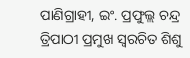ପାଣିଗ୍ରାହୀ, ଇଂ. ପ୍ରଫୁଲ୍ଲ ଚନ୍ଦ୍ର ତ୍ରିପାଠୀ ପ୍ରମୁଖ ସ୍ୱରଚିତ ଶିଶୁ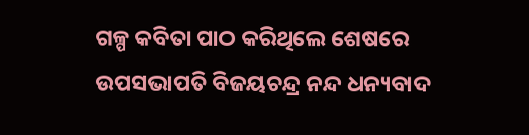ଗଳ୍ପ କବିତା ପାଠ କରିଥିଲେ ଶେଷରେ ଉପସଭାପତି ବିଜୟଚନ୍ଦ୍ର ନନ୍ଦ ଧନ୍ୟବାଦ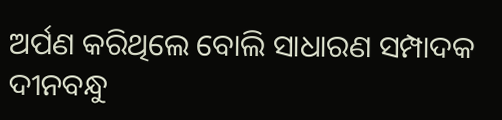ଅର୍ପଣ କରିଥିଲେ ବୋଲି ସାଧାରଣ ସମ୍ପାଦକ ଦୀନବନ୍ଧୁ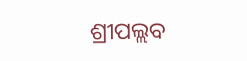ଶ୍ରୀପଲ୍ଲବ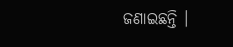ଜଣାଇଛନ୍ତି ।